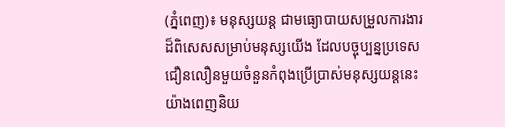(ភ្នំពេញ)៖ មនុស្សយន្ត ជាមធ្យោបាយសម្រួលការងារដ៏ពិសេសសម្រាប់មនុស្សយើង ដែលបច្ចុប្បន្នប្រទេសជឿនលឿនមួយចំនួនកំពុងប្រើប្រាស់មនុស្សយន្តនេះយ៉ាងពេញនិយ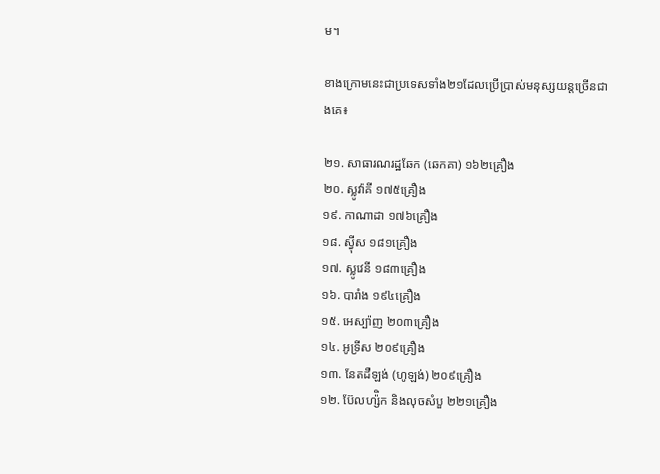ម។

ខាងក្រោមនេះជាប្រទេសទាំង២១ដែលប្រើប្រាស់មនុស្សយន្តច្រើនជាងគេ៖

២១. សាធារណរដ្ឋឆែក (ឆេកគា) ១៦២គ្រឿង
២០. ស្លូវ៉ាគី ១៧៥គ្រឿង
១៩. កាណាដា ១៧៦គ្រឿង
១៨. ស្វ៉ីស ១៨១គ្រឿង
១៧. ស្លូវេនី ១៨៣គ្រឿង
១៦. បារាំង ១៩៤គ្រឿង
១៥. អេស្ប៉ាញ ២០៣គ្រឿង
១៤. អូទ្រីស ២០៩គ្រឿង
១៣. នែតដឺឡង់ (ហូឡង់) ២០៩គ្រឿង
១២. ប៊ែលហ្ស៉ិក និងលុចសំបួ ២២១គ្រឿង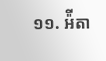១១. អ៉ីតា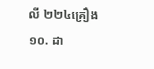លី ២២៤គ្រឿង
១០. ដា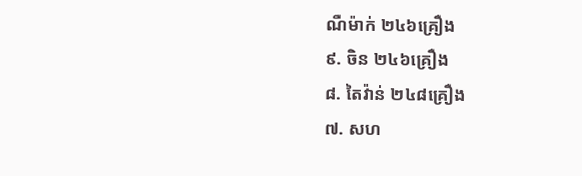ណឺម៉ាក់ ២៤៦គ្រឿង
៩. ចិន ២៤៦គ្រឿង
៨. តៃវ៉ាន់ ២៤៨គ្រឿង
៧. សហ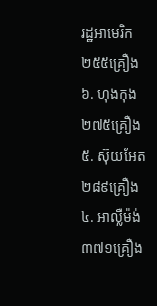រដ្ឋអាមេរិក ២៥៥គ្រឿង
៦. ហុងកុង ២៧៥គ្រឿង
៥. ស៊ុយអែត ២៨៩គ្រឿង
៤. អាល្លឺម៉ង់ ៣៧១គ្រឿង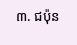៣. ជប៉ុន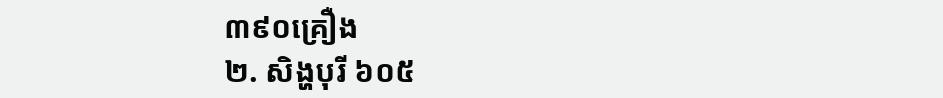៣៩០គ្រឿង
២. សិង្ហបុរី ៦០៥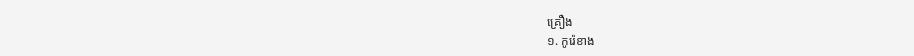គ្រឿង
១. កូរ៉េខាង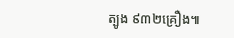ត្បូង ៩៣២គ្រឿង៕